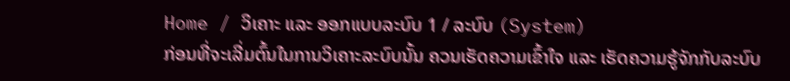Home / ວິເຄາະ ແລະ ອອກແບບລະບົບ 1 / ລະບົບ (System)
ກ່ອນທີ່ຈະເລີ່ມຕົ້ນໃນການວິເຄາະລະບົບນັ້ນ ຄວນເຮັດຄວາມເຂົ້າໃຈ ແລະ ເຮັດຄວາມຮູ້ຈັກກັບລະບົບ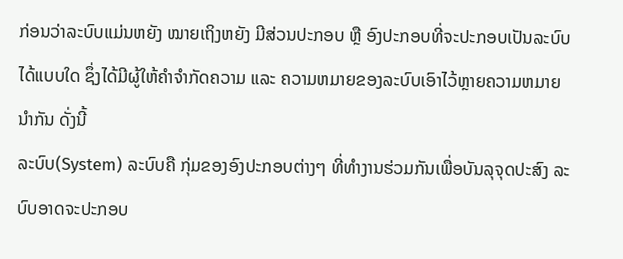ກ່ອນວ່າລະບົບແມ່ນຫຍັງ ໝາຍເຖິງຫຍັງ ມີສ່ວນປະກອບ ຫຼື ອົງປະກອບທີ່ຈະປະກອບເປັນລະບົບໄດ້ແບບໃດ ຊຶ່ງໄດ້ມີຜູ້ໃຫ້ຄຳຈຳກັດຄວາມ ແລະ ຄວາມຫມາຍຂອງລະບົບເອົາໄວ້ຫຼາຍຄວາມຫມາຍນຳກັນ ດັ່ງນີ້
ລະບົບ(System) ລະບົບຄື ກຸ່ມຂອງອົງປະກອບຕ່າງໆ ທີ່ທຳງານຮ່ວມກັນເພື່ອບັນລຸຈຸດປະສົງ ລະບົບອາດຈະປະກອບ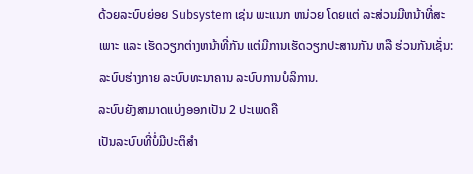ດ້ວຍລະບົບຍ່ອຍ Subsystem ເຊ່ນ ພະແນກ ຫນ່ວຍ ໂດຍແຕ່ ລະສ່ວນມີຫນ້າທີ່ສະເພາະ ແລະ ເຮັດວຽກຕ່າງຫນ້າທີ່ກັນ ແຕ່ມີການເຮັດວຽກປະສານກັນ ຫລື ຮ່ວນກັນເຊັ່ນ: ລະບົບຮ່າງກາຍ ລະບົບທະນາຄານ ລະບົບການບໍລິການ.
ລະບົບຍັງສາມາດແບ່ງອອກເປັນ 2 ປະເພດຄື
ເປັນລະບົບທີ່ບໍ່ມີປະຕິສຳ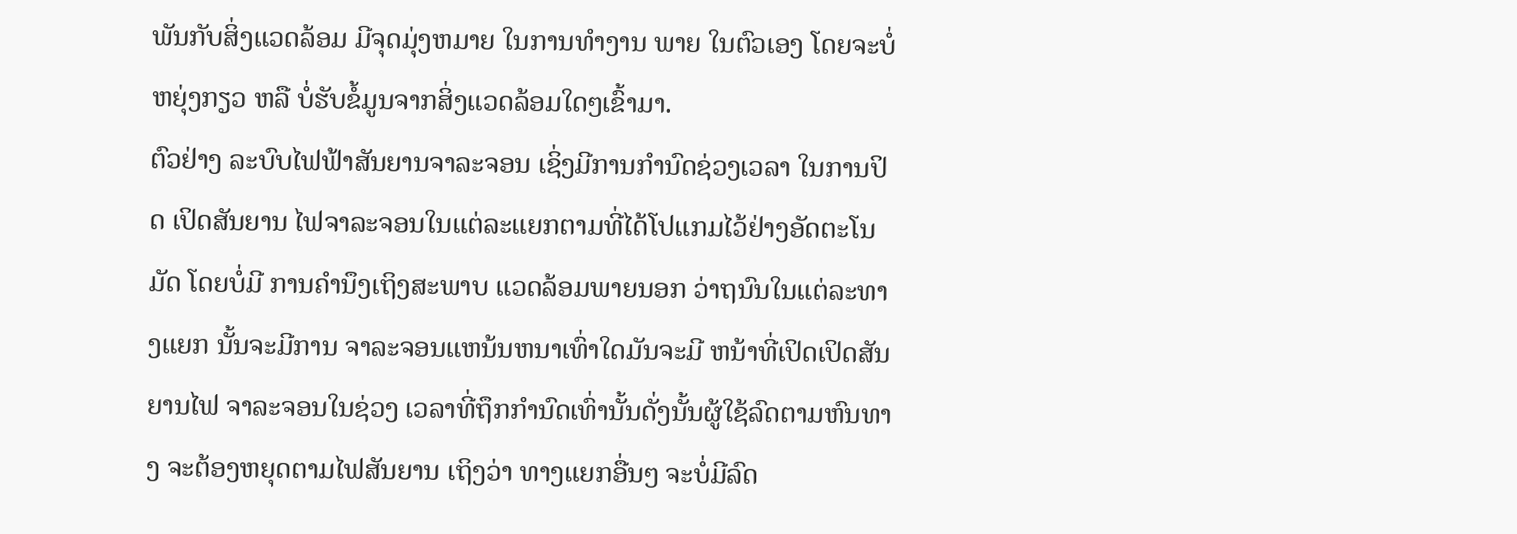ພັນກັບສິ່ງແວດລ້ອມ ມີຈຸດມຸ່ງຫມາຍ ໃນການທຳງານ ພາຍ ໃນຕົວເອງ ໂດຍຈະບໍ່ຫຍຸ່ງກຽວ ຫລື ບໍ່ຮັບຂໍ້ມູນຈາກສິ່ງແວດລ້ອມໃດໆເຂົ້າມາ.
ຕົວຢ່າງ ລະບົບໄຟຟ້າສັນຍານຈາລະຈອນ ເຊິ່ງມີການກຳນົດຊ່ວງເວລາ ໃນການປິດ ເປິດສັນຍານ ໄຟຈາລະຈອນໃນແຕ່ລະແຍກຕາມທີ່ໄດ້ໂປແກມໄວ້ຢ່າງອັດຕະໂນມັດ ໂດຍບໍ່ມີ ການຄຳນຶງເຖິງສະພາບ ແວດລ້ອມພາຍນອກ ວ່າຖນົນໃນແຕ່ລະທາງແຍກ ນັ້ນຈະມີການ ຈາລະຈອນແຫນ້ນຫນາເທົ່າໃດມັນຈະມີ ຫນ້າທີ່ເປິດເປິດສັນຍານໄຟ ຈາລະຈອນໃນຊ່ວງ ເວລາທີ່ຖຶກກຳນົດເທົ່ານັ້ນດັ່ງນັ້ນຜູ້ໃຊ້ລົດຕາມຫົນທາງ ຈະຕ້ອງຫຍຸດຕາມໄຟສັນຍານ ເຖິງວ່າ ທາງແຍກອື່ນໆ ຈະບໍ່ມີລົດ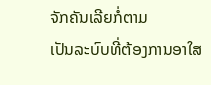ຈັກຄັນເລີຍກໍ່ຕາມ
ເປັນລະບົບທີ່ຕ້ອງການອາໃສ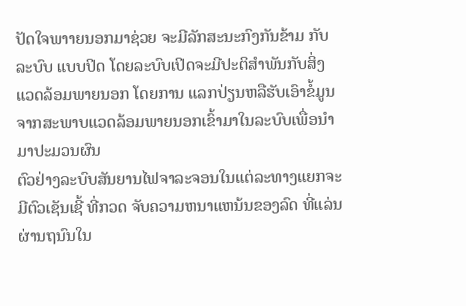ປັດໃຈພາາຍນອກມາຊ່ວຍ ຈະມີລັກສະນະກົງກັນຂ້າມ ກັບລະບົບ ແບບປິດ ໂດຍລະບົບເປິດຈະມີປະຕິສຳພັນກັບສິ່ງແວດລ້ອມພາຍນອກ ໂດຍການ ແລກປ່ຽນຫລືຮັບເອົາຂໍ້ມູນຈາກສະພາບແວດລ້ອມພາຍນອກເຂົ້າມາໃນລະບົບເພື່ອນຳມາປະມວນຜົນ
ຕົວຢ່າງລະບົບສັນຍານໄຟຈາລະຈອນໃນແຕ່ລະທາງແຍກຈະມີຕົວເຊັນເຊີ້ ທີ່ກວດ ຈັບຄວາມຫນາແຫນ້ນຂອງລົດ ທີ່ແລ່ນຜ່ານຖນົນໃນ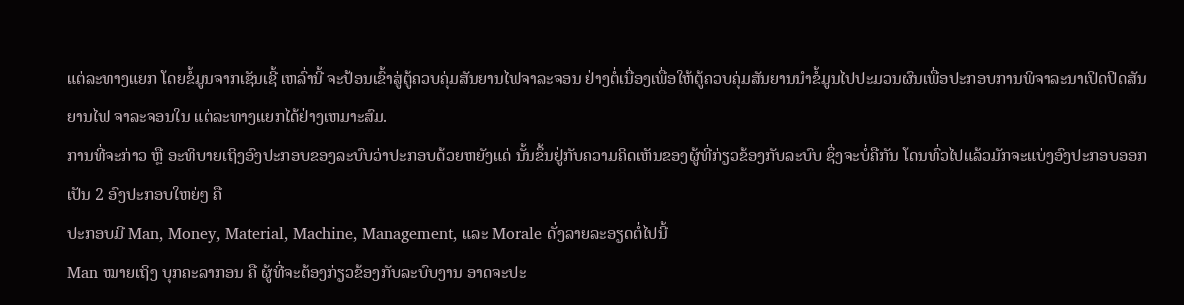ແຕ່ລະທາງແຍກ ໂດຍຂໍ້ມູນຈາກເຊັນເຊີ້ ເຫລົ່ານີ້ ຈະປ້ອນເຂົ້າສູ່ຕູ້ຄວບຄຸ່ມສັນຍານໄຟຈາລະຈອນ ຢ່າງຕໍ່ເນື່ອງເພື່ອໃຫ້ຕູ້ຄວບຄຸ່ມສັນຍານນຳຂໍ້ມູນໄປປະມວນຜົນເພື່ອປະກອບການພິຈາລະນາເປິດປິດສັນຍານໄຟ ຈາລະຈອນໃນ ແຕ່ລະທາງແຍກໄດ້ຢ່າງເຫມາະສົມ.
ການທີ່ຈະກ່າວ ຫຼື ອະທິບາຍເຖິງອົງປະກອບຂອງລະບົບວ່າປະກອບດ້ວຍຫຍັງແດ່ ນັ້ນຂຶ້ນຢູ່ກັບຄວາມຄິດເຫັນຂອງຜູ້ທີ່ກ່ຽວຂ້ອງກັບລະບົບ ຊຶ່ງຈະບໍ່ຄືກັນ ໂດນທົ່ວໄປແລ້ວມັກຈະແບ່ງອົງປະກອບອອກເປັນ 2 ອົງປະກອບໃຫຍ່ໆ ຄື
ປະກອບມີ Man, Money, Material, Machine, Management, ແລະ Morale ດັ່ງລາຍລະອຽດຕໍ່ໄປນີ້
Man ໝາຍເຖິງ ບຸກຄະລາກອນ ຄື ຜູ້ທີ່ຈະຕ້ອງກ່ຽວຂ້ອງກັບລະບົບງານ ອາດຈະປະ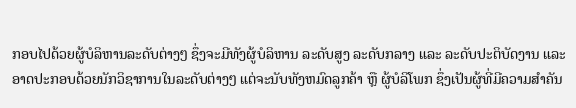ກອບໄປດ້ວຍຜູ້ບໍລິຫານລະດັບຕ່າງໆ ຊຶ່ງຈະມີທັງຜູ້ບໍລິຫານ ລະດັບສູງ ລະດັບກລາງ ແລະ ລະດັບປະຕິບັດງານ ແລະ ອາດປະກອບດ້ວຍນັກວິຊາການໃນລະດັບຕ່າງໆ ແຕ່ຈະນັບທັງຫມົດລູກຄ້າ ຫຼື ຜູ້ບໍລິໂພກ ຊຶ່ງເປັນຜູ້ທີ່ມີຄວາມສຳຄັນ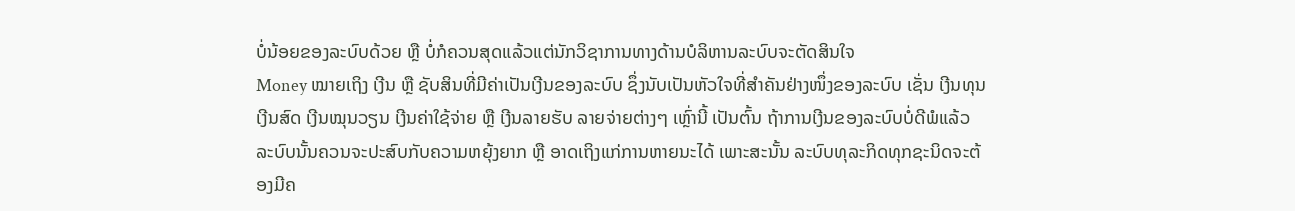ບໍ່ນ້ອຍຂອງລະບົບດ້ວຍ ຫຼື ບໍ່ກໍຄວນສຸດແລ້ວແຕ່ນັກວິຊາການທາງດ້ານບໍລິຫານລະບົບຈະຕັດສິນໃຈ
Money ໝາຍເຖິງ ເງີນ ຫຼື ຊັບສິນທີ່ມີຄ່າເປັນເງີນຂອງລະບົບ ຊຶ່ງນັບເປັນຫັວໃຈທີ່ສຳຄັນຢ່າງໜຶ່ງຂອງລະບົບ ເຊັ່ນ ເງີນທຸນ ເງີນສົດ ເງີນໝຸນວຽນ ເງີນຄ່າໃຊ້ຈ່າຍ ຫຼື ເງີນລາຍຮັບ ລາຍຈ່າຍຕ່າງໆ ເຫຼົ່ານີ້ ເປັນຕົ້ນ ຖ້າການເງີນຂອງລະບົບບໍ່ດີພໍແລ້ວ ລະບົບນັ້ນຄວນຈະປະສົບກັບຄວາມຫຍຸ້ງຍາກ ຫຼື ອາດເຖິງແກ່ການຫາຍນະໄດ້ ເພາະສະນັ້ນ ລະບົບທຸລະກິດທຸກຊະນິດຈະຕ້ອງມີຄ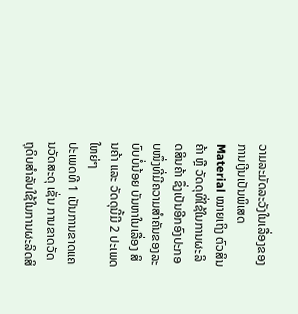ວາມລະມັດລະວັງໃນເລື່ອງຂອງການເງີນເປັນພິເສດ
Material ໝາຍເຖິງ ຕົວສິນຄ້າ ຫຼື ວັດດຸທີ່ໃຊ້ໃນການຜະລິດສິນຄ້າ ຊຶ່ງເປັນອີກອົງປະກອບໜຶ່ງທີ່ມີຄວາມສຳຄັນຂອງລະບົບບໍ່ນ້ອຍ ບັນຫາໃນເລື່ອງ ສິນຄ້າ ແລະ ວັດດຸນີ້ມີ 2 ປະເພດໃຫຍ່ໆ
ປະເພດທີ 1 ເປັນການຂາດແຄນວັດສະດຸ ເຊັ່ນ ການຂາດວັດຖຸດິບສຳລັບໃຊ້ໃນການຜະລິດສິ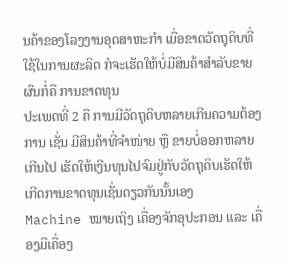ນຄ້າຂອງໂລງງານອຸດສາຫະກຳ ເມື່ອຂາດວັດຖຸດິບທີ່ໃຊ້ໃນການຜະລິດ ກໍຈະເຮັດໃຫ້ບໍ່ມີສິນຄ້າສຳລັບຂາຍ ຜົນກໍ່ຄື ການຂາດທຸນ
ປະເພດທີ່ 2 ຄື ການມີວັດຖຸດິບຫລາຍເກີນຄວາມຕ້ອງການ ເຊັ່ນ ມີສິນຄ້າທີ່ຈຳໜ່າຍ ຫຼື ຂາຍບໍ່ອອກຫລາຍເກີນໄປ ເຮັດໃຫ້ເງີນທຸນໄປຈົມຢູ່ກັບວັດຖຸດິບເຮັດໃຫ້ເກີດການຂາດທຸນເຊັ່ນດຽວກັນນັ້ນເອງ
Machine ໝາຍເຖິງ ເຄື່ອງຈັກອຸປະກອນ ແລະ ເຄື່ອງມືເຄື່ອງ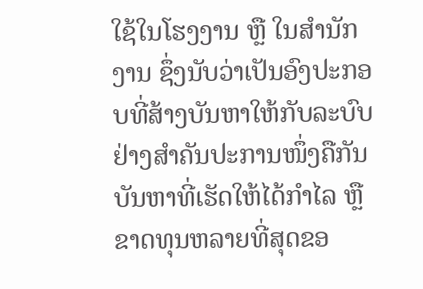ໃຊ້ໃນໂຮງງານ ຫຼື ໃນສຳນັກງານ ຊຶ່ງນັບວ່າເປັນອົງປະກອບທີ່ສ້າງບັນຫາໃຫ້ກັບລະບົບຢ່າງສຳຄັນປະການໜຶ່ງຄືກັນ ບັນຫາທີ່ເຮັດໃຫ້ໄດ້ກຳໄລ ຫຼື ຂາດທຸນຫລາຍທີ່ສຸດຂອ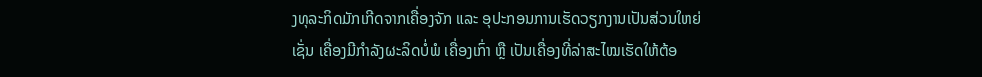ງທຸລະກິດມັກເກີດຈາກເຄື່ອງຈັກ ແລະ ອຸປະກອນການເຮັດວຽກງານເປັນສ່ວນໃຫຍ່ ເຊັ່ນ ເຄື່ອງມີກຳລັງຜະລິດບໍ່ພໍ ເຄື່ອງເກົ່າ ຫຼື ເປັນເຄື່ອງທີ່ລ່າສະໄໝເຮັດໃຫ້ຕ້ອ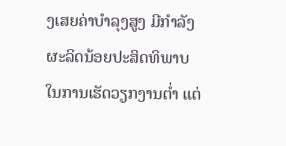ງເສຍຄ່າບຳລຸງສູງ ມີກຳລັງຜະລິດນ້ອຍປະສິດທິພາບ ໃນການເຮັດວຽກງານຕ່ຳ ແຕ່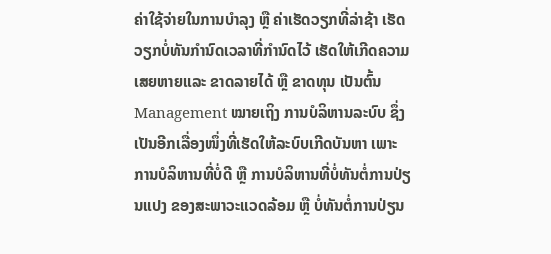ຄ່າໃຊ້ຈ່າຍໃນການບຳລຸງ ຫຼື ຄ່າເຮັດວຽກທີ່ລ່າຊ້າ ເຮັດວຽກບໍ່ທັນກຳນົດເວລາທີ່ກຳນົດໄວ້ ເຮັດໃຫ້ເກີດຄວາມເສຍຫາຍແລະ ຂາດລາຍໄດ້ ຫຼື ຂາດທຸນ ເປັນຕົ້ນ
Management ໝາຍເຖິງ ການບໍລິຫານລະບົບ ຊຶ່ງເປັນອີກເລື່ອງໜຶ່ງທີ່ເຮັດໃຫ້ລະບົບເກີດບັນຫາ ເພາະການບໍລິຫານທີ່ບໍ່ດີ ຫຼື ການບໍລິຫານທີ່ບໍ່ທັນຕໍ່ການປ່ຽນແປງ ຂອງສະພາວະແວດລ້ອມ ຫຼື ບໍ່ທັນຕໍ່ການປ່ຽນ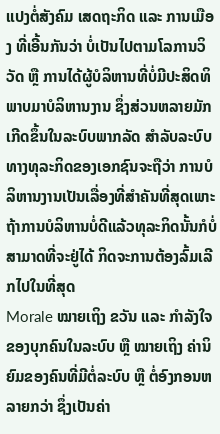ແປງຕໍ່ສັງຄົມ ເສດຖະກິດ ແລະ ການເມືອງ ທີ່ເອີ້ນກັນວ່າ ບໍ່ເປັນໄປຕາມໂລການວິວັດ ຫຼື ການໄດ້ຜູ້ບໍລິຫານທີ່ບໍ່ມີປະສິດທິພາບມາບໍລິຫານງານ ຊຶ່ງສ່ວນຫລາຍມັກເກີດຂຶ້ນໃນລະບົບພາກລັດ ສຳລັບລະບົບທາງທຸລະກິດຂອງເອກຊົນຈະຖືວ່າ ການບໍລິຫານງານເປັນເລື່ອງທີ່ສຳຄັນທີ່ສຸດເພາະຖ້າການບໍລິຫານບໍ່ດີແລ້ວທຸລະກິດນັ້ນກໍບໍ່ສາມາດທີ່ຈະຢູ່ໄດ້ ກິດຈະການຕ້ອງລົ້ມເລີກໄປໃນທີ່ສຸດ
Morale ໝາຍເຖິງ ຂວັນ ແລະ ກຳລັງໃຈຂອງບຸກຄົນໃນລະບົບ ຫຼື ໝາຍເຖິງ ຄ່ານິຍົມຂອງຄົນທີ່ມີຕໍ່ລະບົບ ຫຼື ຕໍ່ອົງກອນຫລາຍກວ່າ ຊຶ່ງເປັນຄ່າ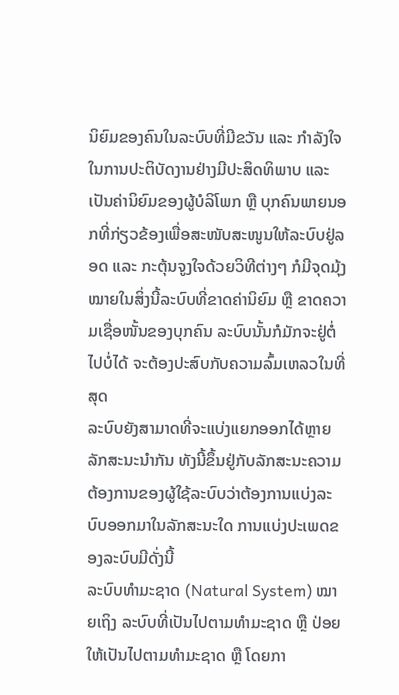ນິຍົມຂອງຄົນໃນລະບົບທີ່ມີຂວັນ ແລະ ກຳລັງໃຈໃນການປະຕິບັດງານຢ່າງມີປະສິດທິພາບ ແລະ ເປັນຄ່ານິຍົມຂອງຜູ້ບໍລິໂພກ ຫຼື ບຸກຄົນພາຍນອກທີ່ກ່ຽວຂ້ອງເພື່ອສະໜັບສະໜູນໃຫ້ລະບົບຢູ່ລອດ ແລະ ກະຕຸ້ນຈູງໃຈດ້ວຍວິທີຕ່າງໆ ກໍມີຈຸດມຸ້ງໝາຍໃນສິ່ງນີ້ລະບົບທີ່ຂາດຄ່ານິຍົມ ຫຼື ຂາດຄວາມເຊື່ອໜັ້ນຂອງບຸກຄົນ ລະບົບນັ້ນກໍມັກຈະຢູ່ຕໍ່ໄປບໍ່ໄດ້ ຈະຕ້ອງປະສົບກັບຄວາມລົ້ມເຫລວໃນທີ່ສຸດ
ລະບົບຍັງສາມາດທີ່ຈະແບ່ງແຍກອອກໄດ້ຫຼາຍລັກສະນະນຳກັນ ທັງນີ້ຂຶ້ນຢູ່ກັບລັກສະນະຄວາມຕ້ອງການຂອງຜູ້ໃຊ້ລະບົບວ່າຕ້ອງການແບ່ງລະບົບອອກມາໃນລັກສະນະໃດ ການແບ່ງປະເພດຂອງລະບົບມີດັ່ງນີ້
ລະບົບທຳມະຊາດ (Natural System) ໝາຍເຖິງ ລະບົບທີ່ເປັນໄປຕາມທຳມະຊາດ ຫຼື ປ່ອຍໃຫ້ເປັນໄປຕາມທຳມະຊາດ ຫຼື ໂດຍກາ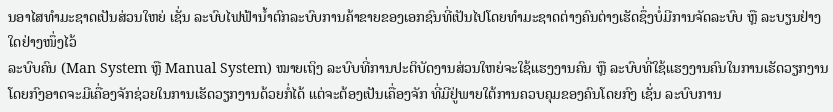ນອາໄສທຳມະຊາດເປັນສ່ວນໃຫຍ່ ເຊັ່ນ ລະບົບໄຟຟ້ານ້ຳຕົກລະບົບການຄ້າຂາຍຂອງເອກຊົນທີ່ເປັນໄປໂດຍທຳມະຊາດຕ່າງຄົນຕ່າງເຮັດຊຶ່ງບໍ່ມີການຈັດລະບົບ ຫຼື ລະບຽນຢ່າງໃດຢ່າງໜຶ່ງໄວ້
ລະບົບຄົນ (Man System ຫຼື Manual System) ໝາຍເຖິງ ລະບົບທີ່ການປະຕິບັດງານສ່ວນໃຫຍ່ຈະໃຊ້ແຮງງານຄົນ ຫຼື ລະບົບທີ່ໃຊ້ແຮງງານຄົນໃນການເຮັດວຽກງານໂດຍກົງອາດຈະມີເຄື່ອງຈັກຊ່ວຍໃນການເຮັດວຽກງານດ້ວຍກໍ່ໄດ້ ແຕ່ຈະຕ້ອງເປັນເຄື່ອງຈັກ ທີ່ມີຢູ່ພາຍໃຕ້ການຄວບຄຸມຂອງຄົນໂດຍກົງ ເຊັ່ນ ລະບົບການ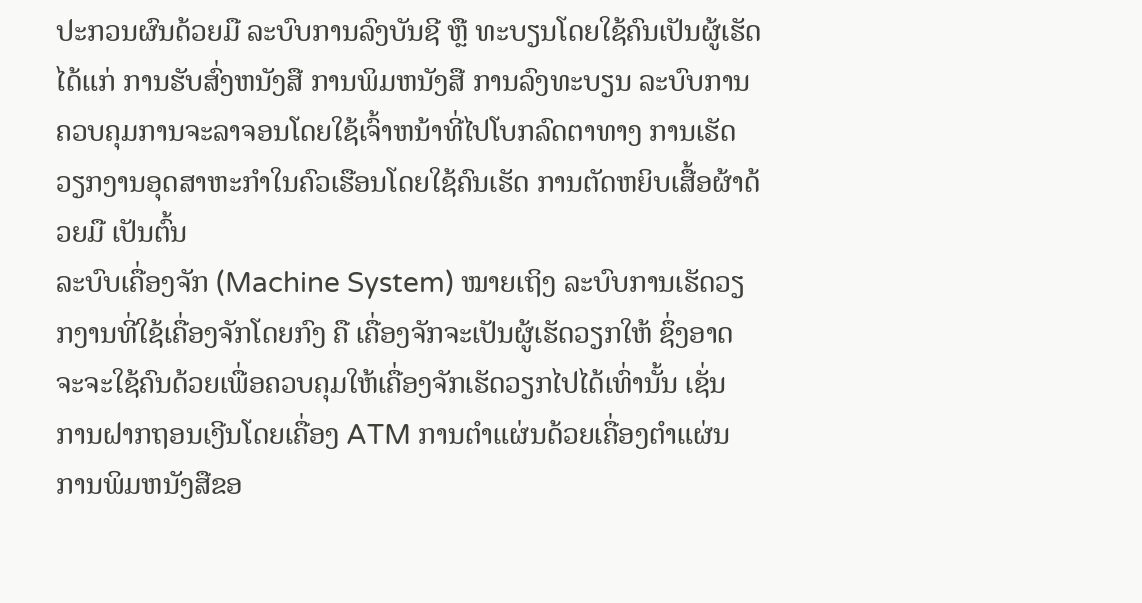ປະກວນຜົນດ້ວຍມື ລະບົບການລົງບັນຊີ ຫຼື ທະບຽນໂດຍໃຊ້ຄົນເປັນຜູ້ເຮັດໄດ້ແກ່ ການຮັບສົ່ງຫນັງສື ການພິມຫນັງສື ການລົງທະບຽນ ລະບົບການຄວບຄຸມການຈະລາຈອນໂດຍໃຊ້ເຈົ້າຫນ້າທີ່ໄປໂບກລົດຕາທາງ ການເຮັດວຽກງານອຸດສາຫະກຳໃນຄົວເຮືອນໂດຍໃຊ້ຄົນເຮັດ ການຕັດຫຍິບເສື້ອຜ້າດ້ວຍມື ເປັນຕົ້ນ
ລະບົບເຄື່ອງຈັກ (Machine System) ໝາຍເຖິງ ລະບົບການເຮັດວຽກງານທີ່ໃຊ້ເຄື່ອງຈັກໂດຍກົງ ຄື ເຄື່ອງຈັກຈະເປັນຜູ້ເຮັດວຽກໃຫ້ ຊຶ່ງອາດຈະຈະໃຊ້ຄົນດ້ວຍເພື່ອຄວບຄຸມໃຫ້ເຄື່ອງຈັກເຮັດວຽກໄປໄດ້ເທົ່ານັ້ນ ເຊັ່ນ ການຝາກຖອນເງີນໂດຍເຄື່ອງ ATM ການຕຳແຜ່ນດ້ວຍເຄື່ອງຕຳແຜ່ນ ການພິມຫນັງສືຂອ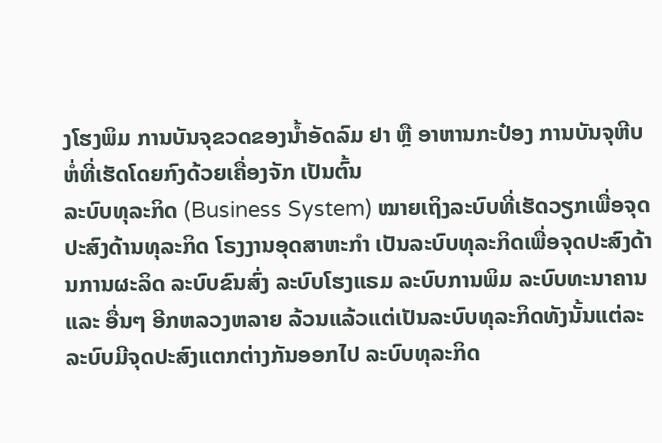ງໂຮງພິມ ການບັນຈຸຂວດຂອງນ້ຳອັດລົມ ຢາ ຫຼື ອາຫານກະປ໋ອງ ການບັນຈຸຫີບຫໍ່ທີ່ເຮັດໂດຍກົງດ້ວຍເຄື່ອງຈັກ ເປັນຕົ້ນ
ລະບົບທຸລະກິດ (Business System) ໝາຍເຖິງລະບົບທີ່ເຮັດວຽກເພື່ອຈຸດປະສົງດ້ານທຸລະກິດ ໂຣງງານອຸດສາຫະກຳ ເປັນລະບົບທຸລະກິດເພື່ອຈຸດປະສົງດ້ານການຜະລິດ ລະບົບຂົນສົ່ງ ລະບົບໂຮງແຣມ ລະບົບການພິມ ລະບົບທະນາຄານ ແລະ ອື່ນໆ ອີກຫລວງຫລາຍ ລ້ວນແລ້ວແຕ່ເປັນລະບົບທຸລະກິດທັງນັ້ນແຕ່ລະລະບົບມີຈຸດປະສົງແຕກຕ່າງກັນອອກໄປ ລະບົບທຸລະກິດ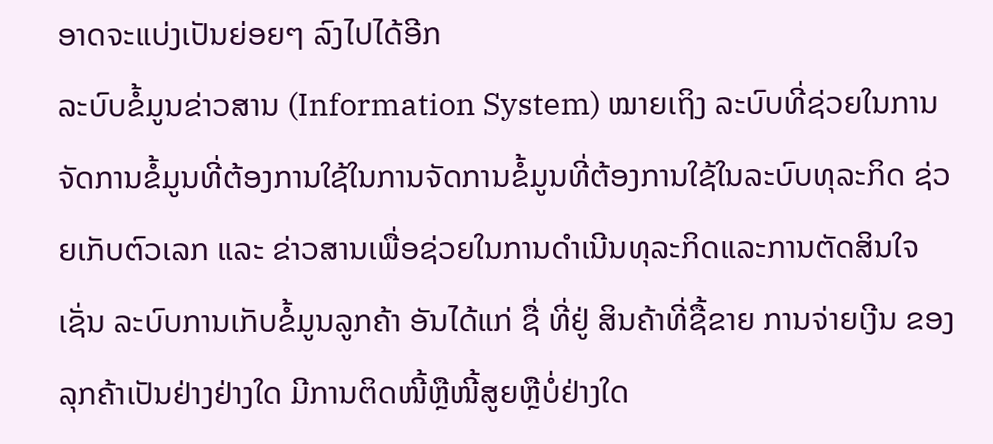ອາດຈະແບ່ງເປັນຍ່ອຍໆ ລົງໄປໄດ້ອີກ
ລະບົບຂໍ້ມູນຂ່າວສານ (Information System) ໝາຍເຖິງ ລະບົບທີ່ຊ່ວຍໃນການຈັດການຂໍ້ມູນທີ່ຕ້ອງການໃຊ້ໃນການຈັດການຂໍ້ມູນທີ່ຕ້ອງການໃຊ້ໃນລະບົບທຸລະກິດ ຊ່ວຍເກັບຕົວເລກ ແລະ ຂ່າວສານເພື່ອຊ່ວຍໃນການດຳເນີນທຸລະກິດແລະການຕັດສິນໃຈ ເຊັ່ນ ລະບົບການເກັບຂໍ້ມູນລູກຄ້າ ອັນໄດ້ແກ່ ຊື່ ທີ່ຢູ່ ສິນຄ້າທີ່ຊື້ຂາຍ ການຈ່າຍເງີນ ຂອງລຸກຄ້າເປັນຢ່າງຢ່າງໃດ ມີການຕິດໜີ້ຫຼືໜີ້ສູຍຫຼືບໍ່ຢ່າງໃດ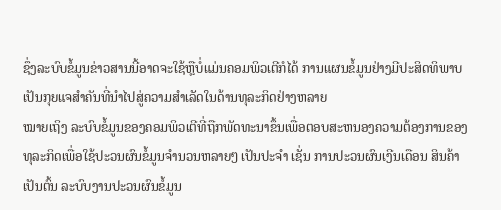ຊຶ່ງລະບົບຂໍ້ມູນຂ່າວສານນີ້ອາດຈະໃຊ້ຫຼືບໍ່ແມ່ນຄອມພິວເຕີກໍໄດ້ ການແຜນຂໍ້ມູນຢ່າງມີປະສິດທິພາບເປັນກຸຍແຈສຳຄັນທີ່ນຳໄປສູ່ຄວາມສຳເລັດໃນດ້ານທຸລະກິດຢ່າງຫລາຍ
ໝາຍເຖິງ ລະບົບຂໍ້ມູນຂອງຄອມພິວເຕີທີ່ຖືກພັດທະນາຂຶ້ນເພື່ອຕອບສະຫນອງຄວາມຕ້ອງການຂອງທຸລະກິດເພື່ອໃຊ້ປະວນຜົນຂໍ້ມູນຈຳນວນຫລາຍໆ ເປັນປະຈຳ ເຊັ່ນ ການປະວນຜົນເງີນເດືອນ ສິນຄ້າ ເປັນຕົ້ນ ລະບົບງານປະວນຜົນຂໍ້ມູນ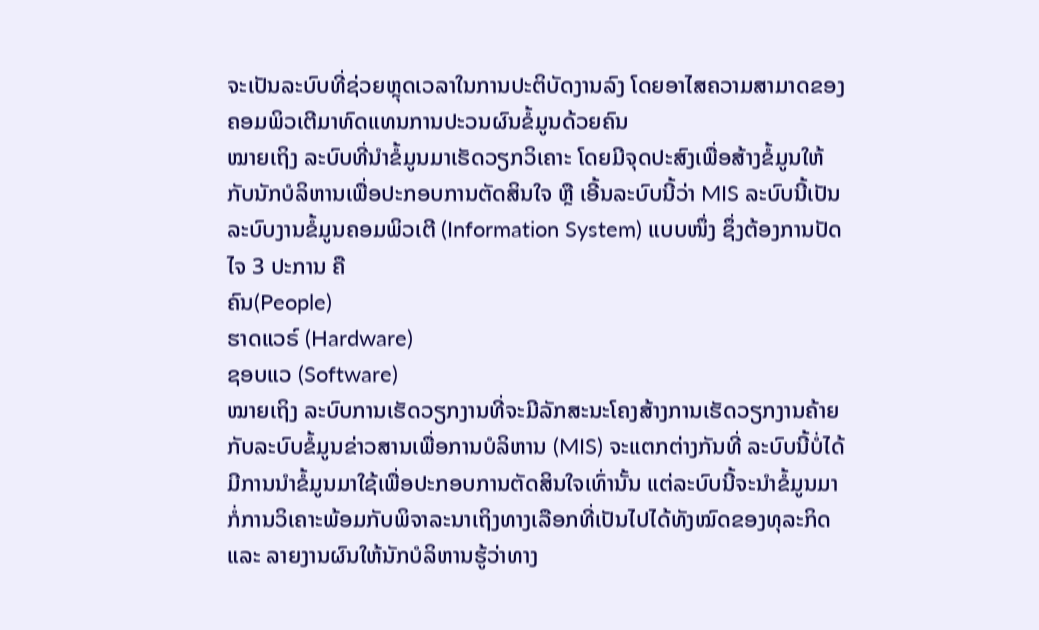ຈະເປັນລະບົບທີ່ຊ່ວຍຫຼຸດເວລາໃນການປະຕິບັດງານລົງ ໂດຍອາໄສຄວາມສາມາດຂອງຄອມພິວເຕີມາທົດແທນການປະວນຜົນຂໍ້ມູນດ້ວຍຄົນ
ໝາຍເຖິງ ລະບົບທີ່ນຳຂໍ້ມູນມາເຮັດວຽກວິເຄາະ ໂດຍມີຈຸດປະສົງເພື່ອສ້າງຂໍ້ມູນໃຫ້ກັບນັກບໍລິຫານເພື່ອປະກອບການຕັດສິນໃຈ ຫຼື ເອີ້ນລະບົບນີ້ວ່າ MIS ລະບົບນີ້ເປັນລະບົບງານຂໍ້ມູນຄອມພິວເຕີ (Information System) ແບບໜຶ່ງ ຊຶ່ງຕ້ອງການປັດໄຈ 3 ປະການ ຄື
ຄົນ(People)
ຮາດແວຣ໌ (Hardware)
ຊອບແວ (Software)
ໝາຍເຖິງ ລະບົບການເຮັດວຽກງານທີ່ຈະມີລັກສະນະໂຄງສ້າງການເຮັດວຽກງານຄ້າຍກັບລະບົບຂໍ້ມູນຂ່າວສານເພື່ອການບໍລິຫານ (MIS) ຈະແຕກຕ່າງກັນທີ່ ລະບົບນີ້ບໍ່ໄດ້ມີການນຳຂໍ້ມູນມາໃຊ້ເພື່ອປະກອບການຕັດສິນໃຈເທົ່ານັ້ນ ແຕ່ລະບົບນີ້ຈະນຳຂໍ້ມູນມາກໍ່ການວິເຄາະພ້ອມກັບພິຈາລະນາເຖິງທາງເລືອກທີ່ເປັນໄປໄດ້ທັງໝົດຂອງທຸລະກິດ ແລະ ລາຍງານຜົນໃຫ້ນັກບໍລິຫານຮູ້ວ່າທາງ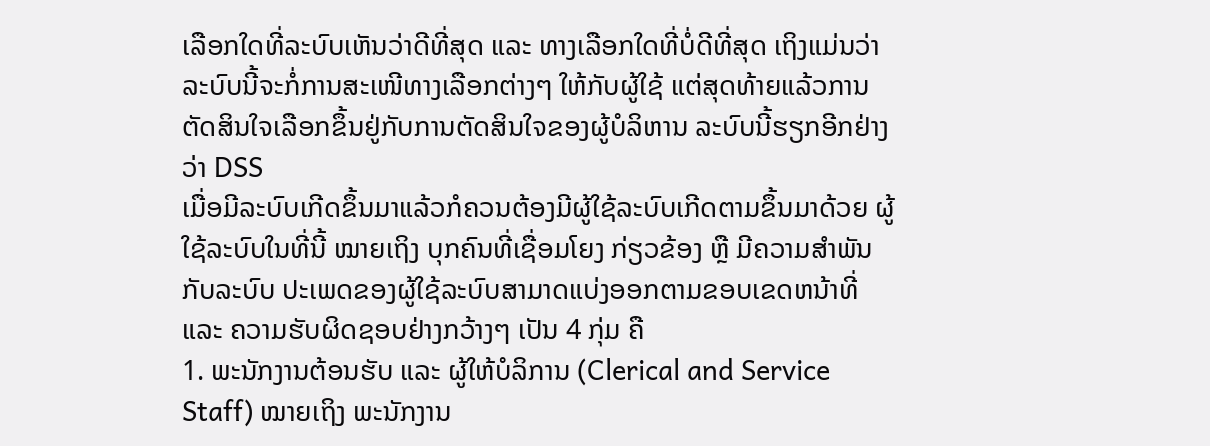ເລືອກໃດທີ່ລະບົບເຫັນວ່າດີທີ່ສຸດ ແລະ ທາງເລືອກໃດທີ່ບໍ່ດີທີ່ສຸດ ເຖິງແມ່ນວ່າລະບົບນີ້ຈະກໍ່ການສະເໜີທາງເລືອກຕ່າງໆ ໃຫ້ກັບຜູ້ໃຊ້ ແຕ່ສຸດທ້າຍແລ້ວການຕັດສິນໃຈເລືອກຂຶ້ນຢູ່ກັບການຕັດສິນໃຈຂອງຜູ້ບໍລິຫານ ລະບົບນີ້ຮຽກອີກຢ່າງວ່າ DSS
ເມື່ອມີລະບົບເກີດຂຶ້ນມາແລ້ວກໍຄວນຕ້ອງມີຜູ້ໃຊ້ລະບົບເກີດຕາມຂຶ້ນມາດ້ວຍ ຜູ້ໃຊ້ລະບົບໃນທີ່ນີ້ ໝາຍເຖິງ ບຸກຄົນທີ່ເຊື່ອມໂຍງ ກ່ຽວຂ້ອງ ຫຼື ມີຄວາມສຳພັນກັບລະບົບ ປະເພດຂອງຜູ້ໃຊ້ລະບົບສາມາດແບ່ງອອກຕາມຂອບເຂດຫນ້າທີ່ ແລະ ຄວາມຮັບຜິດຊອບຢ່າງກວ້າງໆ ເປັນ 4 ກຸ່ມ ຄື
1. ພະນັກງານຕ້ອນຮັບ ແລະ ຜູ້ໃຫ້ບໍລິການ (Clerical and Service Staff) ໝາຍເຖິງ ພະນັກງານ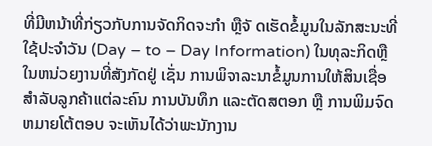ທີ່ມີຫນ້າທີ່ກ່ຽວກັບການຈັດກິດຈະກຳ ຫຼືຈັ ດເຮັດຂໍ້ມູນໃນລັກສະນະທີ່ໃຊ້ປະຈຳວັນ (Day – to – Day Information) ໃນທຸລະກິດຫຼືໃນຫນ່ວຍງານທີ່ສັງກັດຢູ່ ເຊັ່ນ ການພິຈາລະນາຂໍ້ມູນການໃຫ້ສິນເຊື່ອສຳລັບລູກຄ້າແຕ່ລະຄົນ ການບັນທຶກ ແລະຕັດສຕອກ ຫຼື ການພິມຈົດຫມາຍໂຕ້ຕອບ ຈະເຫັນໄດ້ວ່າພະນັກງານ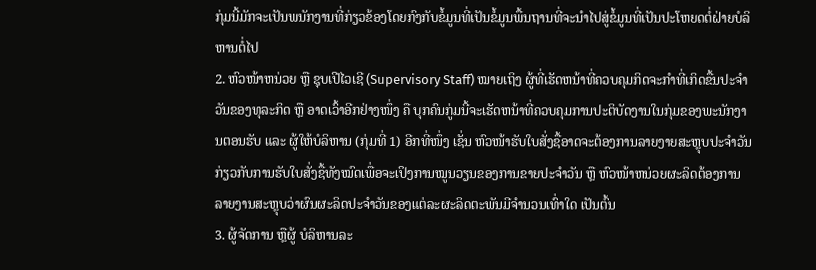ກຸ່ມນີ້ມັກຈະເປັນພນັກງານທີ່ກ່ຽວຂ້ອງໂດຍກົງກັບຂໍ້ມູນທີ່ເປັນຂໍ້ມູນພື້ນຖານທີ່ຈະນຳໄປສູ່ຂໍ້ມູນທີ່ເປັນປະໂຫຍດຕໍ່ຝ່າຍບໍລິຫານຕໍ່ໄປ
2. ຫົວໜ້າຫນ່ວຍ ຫຼື ຊຸບເປີໄວເຊີ (Supervisory Staff) ໝາຍເຖິງ ຜູ້ທີ່ເຮັດຫນ້າທີ່ຄວບຄຸມກິດຈະກຳທີ່ເກິດຂື້ນປະຈຳວັນຂອງທຸລະກິດ ຫຼື ອາດເວົ້າອີກຢ່າງໜຶ່ງ ຄື ບຸກຄົນກູ່ມນີ້ຈະເຮັດຫນ້າທີ່ຄວບຄຸມການປະຕິບັດງານໃນກຸ່ມຂອງພະນັກງານຕອນຮັບ ແລະ ຜູ້ໃຫ້ບໍລິຫານ (ກຸ່ມທີ່ 1) ອີກທີ່ໜຶ່ງ ເຊັ່ນ ຫົວໜ້າຮັບໃບສັ່ງຊື້ອາດຈະຕ້ອງການລາຍງາຍສະຫຼຸບປະຈຳວັນກ່ຽວກັບການຮັບໃບສັ່ງຊື້ທັງໝົດເພື່ອຈະເປິງການໝູນວຽນຂອງການຂາຍປະຈຳວັນ ຫຼື ຫົວໜ້າຫນ່ວຍຜະລິດຕ້ອງການລາຍງານສະຫຼຸບວ່າຜົນຜະລິດປະຈຳວັນຂອງແຕ່ລະຜະລິດຕະພັນມີຈຳນວນເທົ່າໃດ ເປັນຕົ້ນ
3. ຜູ້ຈັດການ ຫຼືຜູ້ ບໍລິຫານລະ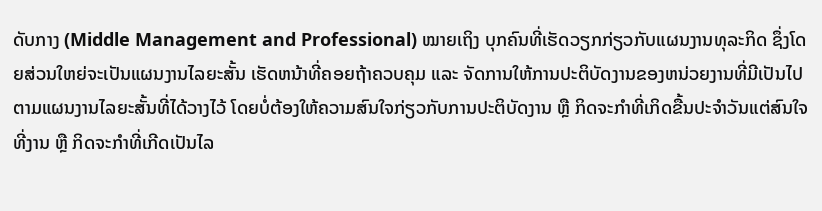ດັບກາງ (Middle Management and Professional) ໝາຍເຖິງ ບຸກຄົນທີ່ເຮັດວຽກກ່ຽວກັບແຜນງານທຸລະກິດ ຊຶ່ງໂດຍສ່ວນໃຫຍ່ຈະເປັນແຜນງານໄລຍະສັ້ນ ເຮັດຫນ້າທີ່ຄອຍຖ້າຄວບຄຸມ ແລະ ຈັດການໃຫ້ການປະຕິບັດງານຂອງຫນ່ວຍງານທີ່ມີເປັນໄປຕາມແຜນງານໄລຍະສັ້ນທີ່ໄດ້ວາງໄວ້ ໂດຍບໍ່ຕ້ອງໃຫ້ຄວາມສົນໃຈກ່ຽວກັບການປະຕິບັດງານ ຫຼື ກິດຈະກຳທີ່ເກິດຂື້ນປະຈຳວັນແຕ່ສົນໃຈທີ່ງານ ຫຼື ກິດຈະກຳທີ່ເກີດເປັນໄລ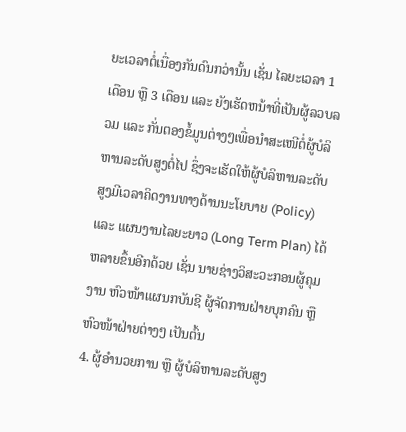ຍະເວລາຕໍ່ເນື່ອງກັນດົນກວ່ານັ້ນ ເຊັ່ນ ໄລຍະເວລາ 1 ເດືອນ ຫຼື 3 ເດືອນ ແລະ ຍັງເຮັດຫນ້າທີ່ເປັນຜູ້ລວບລວມ ແລະ ກັ່ນຕອງຂໍ້ມູນຕ່າງໆເພື່ອນຳສະເໜີຕໍ່ຜູ້ບໍລິຫານລະດັບສູງຕໍ່ໄປ ຊຶ່ງຈະເຮັດໃຫ້ຜູ້ບໍລິຫານລະດັບສູງມີເວລາຄິດງານທາງດ້ານນະໂຍບາຍ (Policy) ແລະ ແຜນງານໄລຍະຍາວ (Long Term Plan) ໄດ້ຫລາຍຂຶ້ນອີກດ້ວຍ ເຊັ່ນ ນາຍຊ່າງວິສະວະກອນຜູ້ຄຸມງານ ຫົວໜ້າແຜນກບັນຊີ ຜູ້ຈັດການຝ່າຍບຸກຄົນ ຫຼື ຫົວໜ້າຝ່າຍຕ່າງໆ ເປັນຕົ້ນ
4. ຜູ້ອຳນວຍການ ຫຼື ຜູ້ບໍລິຫານລະດັບສູງ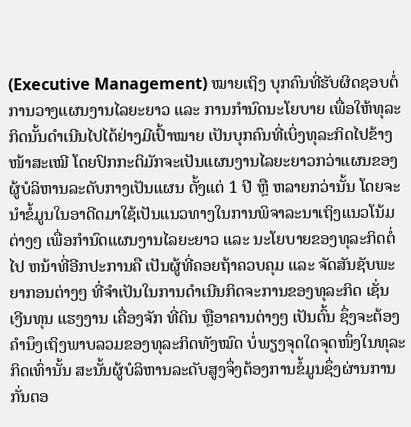(Executive Management) ໝາຍເຖິງ ບຸກຄົນທີ່ຮັບຜິດຊອບຕໍ່ການວາງແຜນງານໄລຍະຍາວ ແລະ ການກຳນົດນະໂຍບາຍ ເພື່ອໃຫ້ທຸລະກິດນັ້ນດຳເນີນໄປໄດ້ຢ່າງມີເປົ້າໝາຍ ເປັນບຸກຄົນທີ່ເບິ່ງທຸລະກິດໄປຂ້າງໜ້າສະເໝີ ໂດຍປົກກະຕິມັກຈະເປັນແຜນງານໄລຍະຍາວກວ່າແຜນຂອງຜູ້ບໍລິຫານລະດັບກາງເປັນແຜນ ຕັ້ງແຕ່ 1 ປີ ຫຼື ຫລາຍກວ່ານັ້ນ ໂດຍຈະນຳຂໍ້ມູນໃນອາດີດມາໃຊ້ເປັນແນວທາງໃນການພິຈາລະນາເຖິງແນວໂນ້ມຕ່າງໆ ເພື່ອກຳນົດແຜນງານໄລຍະຍາວ ແລະ ນະໂຍບາຍຂອງທຸລະກິດຕໍ່ໄປ ຫນ້າທີ່ອີກປະການຄື ເປັນຜູ້ທີ່ຄອຍຖ້າຄວບຄຸມ ແລະ ຈັດສັນຊັບພະຍາກອນຕ່າງໆ ທີ່ຈຳເປັນໃນການດຳເນີນກິດຈະການຂອງທຸລະກິດ ເຊັ່ນ ເງີນທຸນ ແຮງງານ ເຄື່ອງຈັກ ທີ່ດິນ ຫຼືອາຄານຕ່າງໆ ເປັນຕົ້ນ ຊຶ່ງຈະຕ້ອງຄຳນຶງເຖິງພາບລວມຂອງທຸລະກິດທັງໝົດ ບໍ່ພຽງຈຸດໃດຈຸດໜຶ່ງໃນທຸລະກິດເທົ່ານັ້ນ ສະນັ້ນຜູ້ບໍລິຫານລະດັບສູງຈຶ່ງຕ້ອງການຂໍ້ມູນຊຶ່ງຜ່ານການກັ່ນຕອ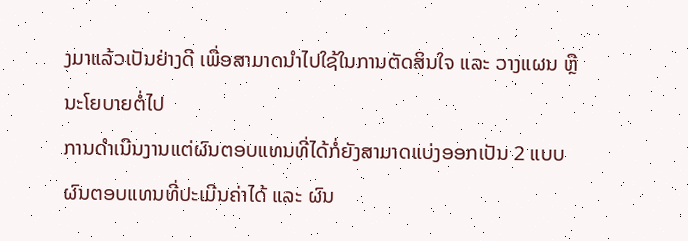ງມາແລ້ວເປັນຢ່າງດີ ເພື່ອສາມາດນຳໄປໃຊ້ໃນການຕັດສິນໃຈ ແລະ ວາງແຜນ ຫຼື ນະໂຍບາຍຕໍ່ໄປ
ການດຳເນີນງານແຕ່ຜົນຕອບແທນທີ່ໄດ້ກໍ່ຍັງສາມາດແບ່ງອອກເປັນ 2 ແບບ ຜົນຕອບແທນທີ່ປະເມີນຄ່າໄດ້ ແລະ ຜົນ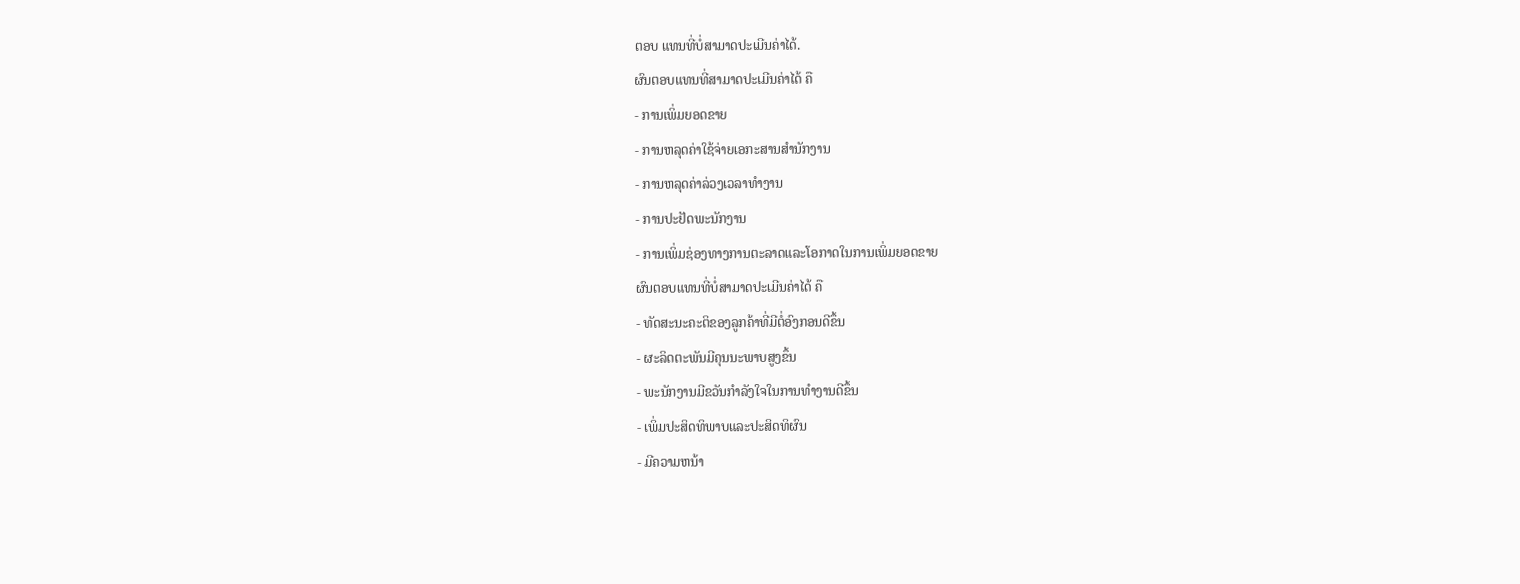ຕອບ ແທນທີ່ບໍ່ສາມາດປະເມີນຄ່າໄດ້.
ຜົນຕອບແທນທີ່ສາມາດປະເມີນຄ່າໄດ້ ຄື
- ການເພິ່ມຍອດຂາຍ
- ການຫລຸດຄ່າໃຊ້ຈ່າຍເອກະສານສຳນັກງານ
- ການຫລຸດຄ່າລ່ວງເວລາທຳງານ
- ການປະຢັດພະນັກງານ
- ການເພິ່ມຊ່ອງທາງການຕະລາດແລະໂອກາດໃນການເພິ່ມຍອດຂາຍ
ຜົນຕອບແທນທີ່ບໍ່ສາມາດປະເມີນຄ່າໄດ້ ຄື
- ທັດສະນະຄະຕິຂອງລູກຄ້າທີ່ມີຕໍ່ອົງກອນດີຂຶ້ນ
- ຜະລິດຕະພັນມີຄຸນນະພາບສູງຂຶ້ນ
- ພະນັກງານມີຂວັນກຳລັງໃຈໃນການທຳງານດີຂຶ້ນ
- ເພິ່ມປະສິດທິພາບແລະປະສິດທິຜົນ
- ມີຄວາມຫນ້າ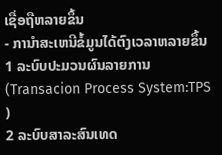ເຊື່ອຖືຫລາຍຂຶ້ນ
- ການຳສະເຫນີຂໍ້ມູນໄດ້ຕົງເວລາຫລາຍຂຶ້ນ
1 ລະບົບປະມວນຜົນລາຍການ (Transacion Process System:TPS )
2 ລະບົບສາລະສົນເທດ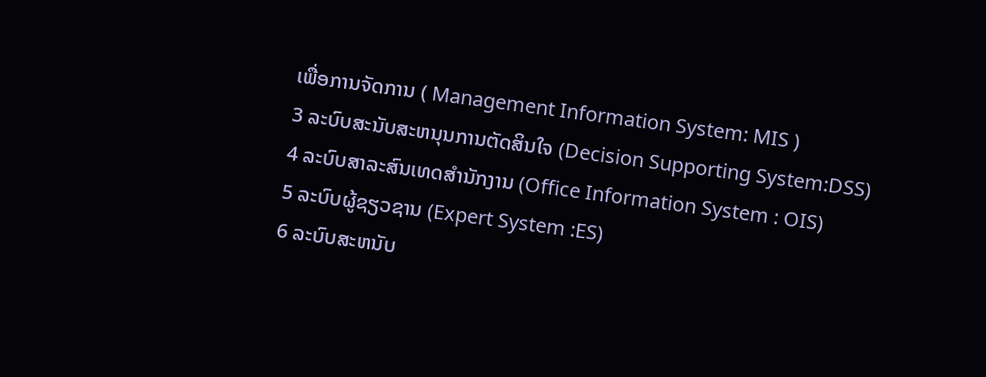ເພື່ອການຈັດການ ( Management Information System: MIS )
3 ລະບົບສະນັບສະຫນຸນການຕັດສິນໃຈ (Decision Supporting System:DSS)
4 ລະບົບສາລະສົນເທດສຳນັກງານ (Office Information System : OIS)
5 ລະບົບຜູ້ຊຽວຊານ (Expert System :ES)
6 ລະບົບສະຫນັບ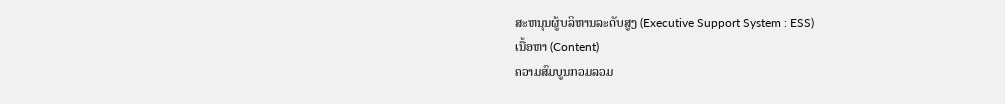ສະຫນຸນຜູ້ບລິຫານລະດັບສູງ (Executive Support System : ESS)
ເນື້ອຫາ (Content)
ຄວາມສົມບູນກວມລວມ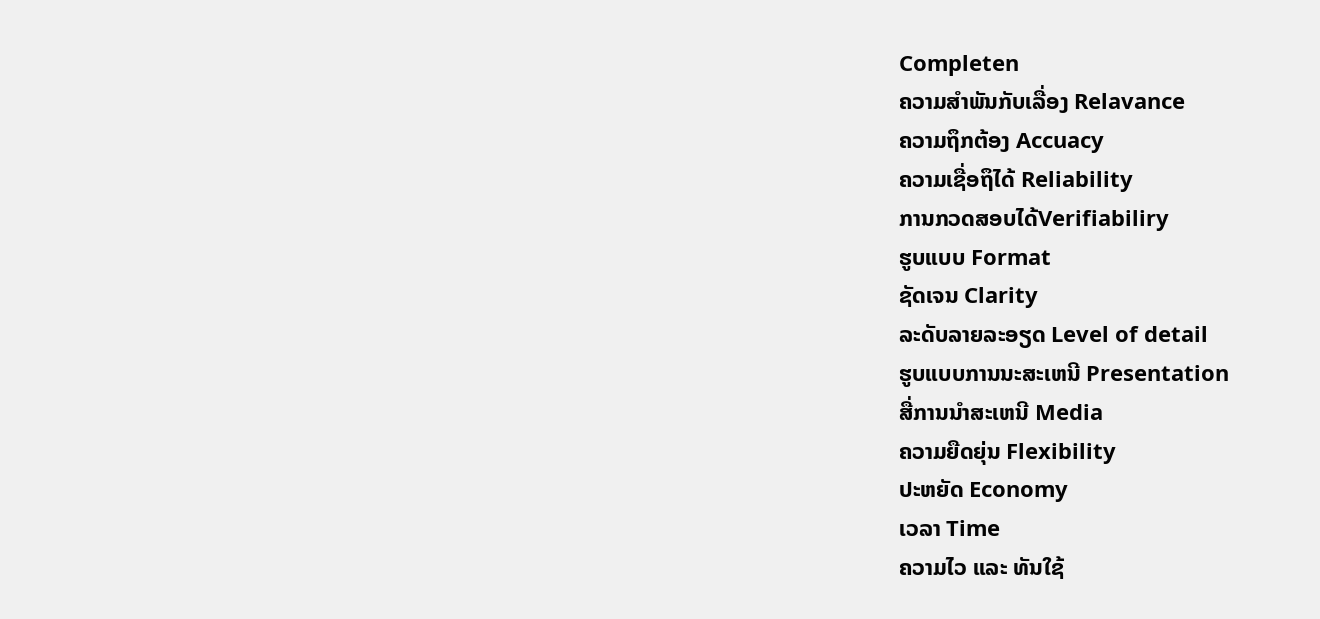Completen
ຄວາມສຳພັນກັບເລື່ອງ Relavance
ຄວາມຖຶກຕ້ອງ Accuacy
ຄວາມເຊື່ອຖຶໄດ້ Reliability
ການກວດສອບໄດ້Verifiabiliry
ຮູບແບບ Format
ຊັດເຈນ Clarity
ລະດັບລາຍລະອຽດ Level of detail
ຮູບແບບການນະສະເຫນີ Presentation
ສື່ການນຳສະເຫນີ Media
ຄວາມຍືດຍຸ່ນ Flexibility
ປະຫຍັດ Economy
ເວລາ Time
ຄວາມໄວ ແລະ ທັນໃຊ້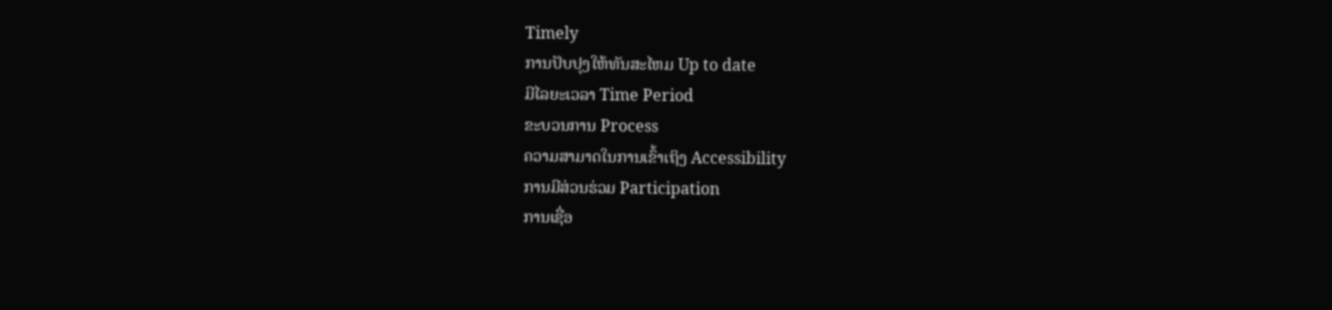Timely
ການປັບປຸງໃຫ້ທັນສະໄຫມ Up to date
ມີໄລຍະເວລາ Time Period
ຂະບວນການ Process
ຄວາມສາມາດໃນການເຂົ້າເຖິງ Accessibility
ການມີສ່ວນຮ່ວມ Participation
ການເຊື່ອ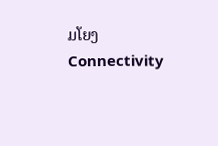ມໂຍງ Connectivity